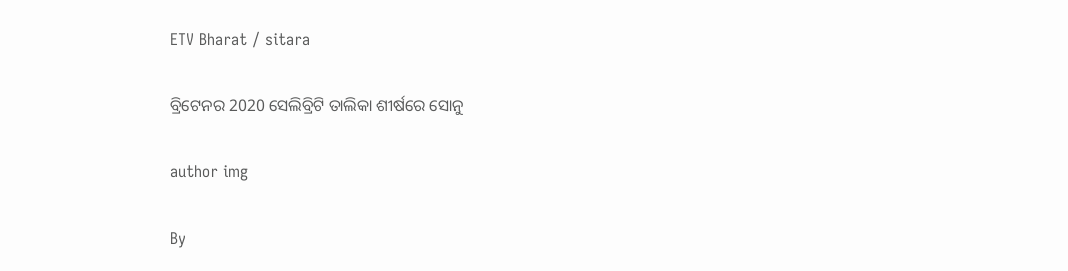ETV Bharat / sitara

ବ୍ରିଟେନର 2020 ସେଲିବ୍ରିଟି ତାଲିକା ଶୀର୍ଷରେ ସୋନୁ

author img

By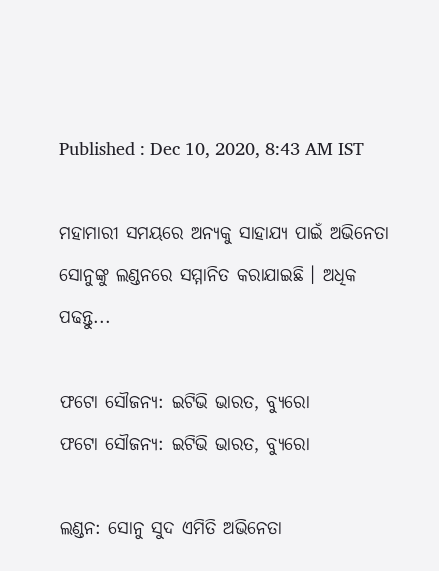Published : Dec 10, 2020, 8:43 AM IST

ମହାମାରୀ ସମୟରେ ଅନ୍ୟକୁ ସାହାଯ୍ୟ ପାଇଁ ଅଭିନେତା ସୋନୁଙ୍କୁ ଲଣ୍ଡନରେ ସମ୍ମାନିତ କରାଯାଇଛି । ଅଧିକ ପଢନ୍ତୁ...

ଫଟୋ ସୌଜନ୍ୟ: ଇଟିଭି ଭାରତ, ବ୍ୟୁରୋ
ଫଟୋ ସୌଜନ୍ୟ: ଇଟିଭି ଭାରତ, ବ୍ୟୁରୋ

ଲଣ୍ଡନ: ସୋନୁ ସୁଦ ଏମିତି ଅଭିନେତା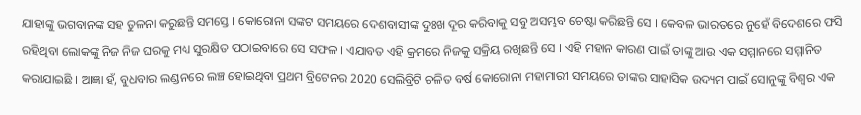ଯାହାଙ୍କୁ ଭଗବାନଙ୍କ ସହ ତୁଳନା କରୁଛନ୍ତି ସମସ୍ତେ । କୋରୋନା ସଙ୍କଟ ସମୟରେ ଦେଶବାସୀଙ୍କ ଦୁଃଖ ଦୂର କରିବାକୁ ସବୁ ଅସମ୍ଭବ ଚେଷ୍ଟା କରିଛନ୍ତି ସେ । କେବଳ ଭାରତରେ ନୁହେଁ ବିଦେଶରେ ଫସି ରହିଥିବା ଲୋକଙ୍କୁ ନିଜ ନିଜ ଘରକୁ ମଧ୍ୟ ସୁରକ୍ଷିତ ପଠାଇବାରେ ସେ ସଫଳ । ଏଯାବତ ଏହି କ୍ରମରେ ନିଜକୁ ସକ୍ରିୟ ରଖିଛନ୍ତି ସେ । ଏହି ମହାନ କାରଣ ପାଇଁ ତାଙ୍କୁ ଆଉ ଏକ ସମ୍ମାନରେ ସମ୍ମାନିତ କରାଯାଇଛି । ଆଜ୍ଞା ହଁ, ବୁଧବାର ଲଣ୍ଡନରେ ଲଞ୍ଚ ହୋଇଥିବା ପ୍ରଥମ ବ୍ରିଟେନର 2020 ସେଲିବ୍ରିଟି ଚଳିତ ବର୍ଷ କୋରୋନା ମହାମାରୀ ସମୟରେ ତାଙ୍କର ସାହାସିକ ଉଦ୍ୟମ ପାଇଁ ସୋନୁଙ୍କୁ ବିଶ୍ବର ଏକ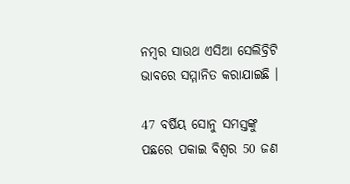ନମ୍ବର ସାଉଥ ଏସିଆ ସେଲିବ୍ରିଟି ଭାବରେ ସମ୍ମାନିତ କରାଯାଇଛି ।

47 ବର୍ଷିୟ ସୋନୁ ସମସ୍ତଙ୍କୁ ପଛରେ ପକାଇ ବିଶ୍ବର 50 ଜଣ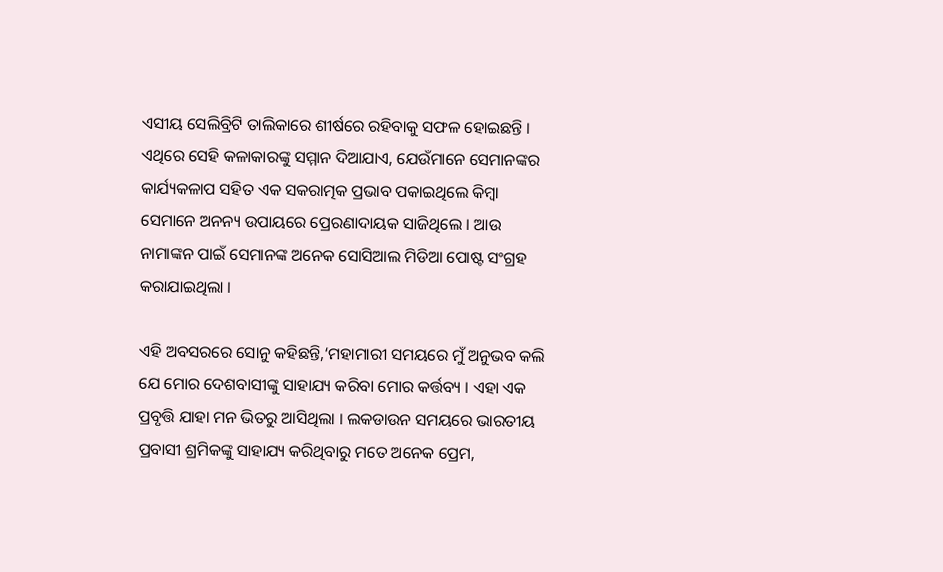ଏସୀୟ ସେଲିବ୍ରିଟି ତାଲିକାରେ ଶୀର୍ଷରେ ରହିବାକୁ ସଫଳ ହୋଇଛନ୍ତି । ଏଥିରେ ସେହି କଳାକାରଙ୍କୁ ସମ୍ମାନ ଦିଆଯାଏ, ଯେଉଁମାନେ ସେମାନଙ୍କର କାର୍ଯ୍ୟକଳାପ ସହିତ ଏକ ସକରାତ୍ମକ ପ୍ରଭାବ ପକାଇଥିଲେ କିମ୍ବା ସେମାନେ ଅନନ୍ୟ ଉପାୟରେ ପ୍ରେରଣାଦାୟକ ସାଜିଥିଲେ । ଆଉ ନାମାଙ୍କନ ପାଇଁ ସେମାନଙ୍କ ଅନେକ ସୋସିଆଲ ମିଡିଆ ପୋଷ୍ଟ ସଂଗ୍ରହ କରାଯାଇଥିଲା ।

ଏହି ଅବସରରେ ସୋନୁ କହିଛନ୍ତି,‘ମହାମାରୀ ସମୟରେ ମୁଁ ଅନୁଭବ କଲି ଯେ ମୋର ଦେଶବାସୀଙ୍କୁ ସାହାଯ୍ୟ କରିବା ମୋର କର୍ତ୍ତବ୍ୟ । ଏହା ଏକ ପ୍ରବୃତ୍ତି ଯାହା ମନ ଭିତରୁ ଆସିଥିଲା । ଲକଡାଉନ ସମୟରେ ଭାରତୀୟ ପ୍ରବାସୀ ଶ୍ରମିକଙ୍କୁ ସାହାଯ୍ୟ କରିଥିବାରୁ ମତେ ଅନେକ ପ୍ରେମ,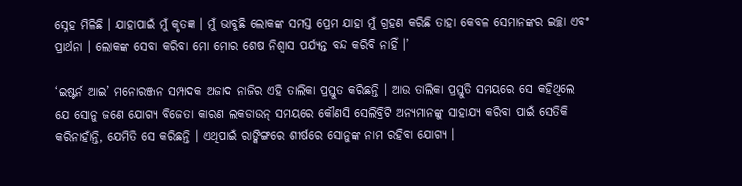ସ୍ନେହ ମିଳିଛି । ଯାହାପାଇଁ ମୁଁ କୃତଜ୍ଞ । ମୁଁ ଭାବୁଛି ଲୋକଙ୍କ ସମସ୍ତ ପ୍ରେମ ଯାହା ମୁଁ ଗ୍ରହଣ କରିଛି ତାହା କେବଳ ସେମାନଙ୍କର ଇଚ୍ଛା ଏବଂ ପ୍ରାର୍ଥନା । ଲୋକଙ୍କ ସେବା କରିବା ମୋ ମୋର ଶେଷ ନିଶ୍ବାସ ପର୍ଯ୍ୟନ୍ତ ବନ୍ଦ କରିବି ନାହିଁ ।’

‘ଇଷ୍ଟର୍ନ ଆଇ’ ମନୋରଞ୍ଜନ ସମ୍ପାଦକ ଅଜାଦ ନାଜିର ଏହି ତାଲିକା ପ୍ରସ୍ତୁତ କରିଛନ୍ତି । ଆଉ ତାଲିକା ପ୍ରସ୍ତୁତି ସମୟରେ ସେ କହିଥିଲେ ଯେ ସୋନୁ ଜଣେ ଯୋଗ୍ୟ ବିଜେତା କାରଣ ଲକଡାଉନ୍ ସମୟରେ କୌଣସି ସେଲିବ୍ରିଟି ଅନ୍ୟମାନଙ୍କୁ ସାହାଯ୍ୟ କରିବା ପାଇଁ ସେତିକି କରିନାହାଁନ୍ତି, ଯେମିତି ସେ କରିଛନ୍ତି । ଏଥିପାଇଁ ରାଙ୍କିଙ୍ଗରେ ଶୀର୍ଷରେ ସୋନୁଙ୍କ ନାମ ରହିବା ଯୋଗ୍ୟ ।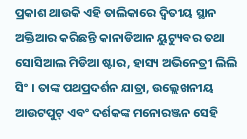ପ୍ରକାଶ ଥାଉକି ଏହି ତାଲିକାରେ ଦ୍ବିତୀୟ ସ୍ଥାନ ଅକ୍ତିଆର କରିଛନ୍ତି କାନାଡିଆନ ୟୁଟ୍ୟୁବର ତଥା ସୋସିଆଲ ମିଡିଆ ଷ୍ଟାର, ହାସ୍ୟ ଅଭିନେତ୍ରୀ ଲିଲି ସିଂ । ତାଙ୍କ ପଥପ୍ରଦର୍ଶନ ଯାତ୍ରା, ଉଲ୍ଲେଖନୀୟ ଆଉଟପୁଟ୍ ଏବଂ ଦର୍ଶକଙ୍କ ମନୋରଞ୍ଜନ ସେହି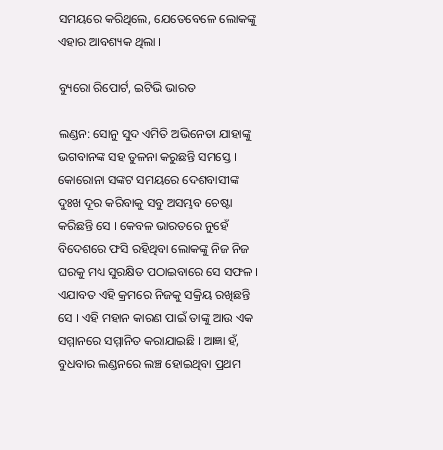ସମୟରେ କରିଥିଲେ, ଯେତେବେଳେ ଲୋକଙ୍କୁ ଏହାର ଆବଶ୍ୟକ ଥିଲା ।

ବ୍ୟୁରୋ ରିପୋର୍ଟ, ଇଟିଭି ଭାରତ

ଲଣ୍ଡନ: ସୋନୁ ସୁଦ ଏମିତି ଅଭିନେତା ଯାହାଙ୍କୁ ଭଗବାନଙ୍କ ସହ ତୁଳନା କରୁଛନ୍ତି ସମସ୍ତେ । କୋରୋନା ସଙ୍କଟ ସମୟରେ ଦେଶବାସୀଙ୍କ ଦୁଃଖ ଦୂର କରିବାକୁ ସବୁ ଅସମ୍ଭବ ଚେଷ୍ଟା କରିଛନ୍ତି ସେ । କେବଳ ଭାରତରେ ନୁହେଁ ବିଦେଶରେ ଫସି ରହିଥିବା ଲୋକଙ୍କୁ ନିଜ ନିଜ ଘରକୁ ମଧ୍ୟ ସୁରକ୍ଷିତ ପଠାଇବାରେ ସେ ସଫଳ । ଏଯାବତ ଏହି କ୍ରମରେ ନିଜକୁ ସକ୍ରିୟ ରଖିଛନ୍ତି ସେ । ଏହି ମହାନ କାରଣ ପାଇଁ ତାଙ୍କୁ ଆଉ ଏକ ସମ୍ମାନରେ ସମ୍ମାନିତ କରାଯାଇଛି । ଆଜ୍ଞା ହଁ, ବୁଧବାର ଲଣ୍ଡନରେ ଲଞ୍ଚ ହୋଇଥିବା ପ୍ରଥମ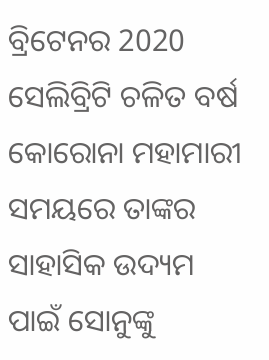ବ୍ରିଟେନର 2020 ସେଲିବ୍ରିଟି ଚଳିତ ବର୍ଷ କୋରୋନା ମହାମାରୀ ସମୟରେ ତାଙ୍କର ସାହାସିକ ଉଦ୍ୟମ ପାଇଁ ସୋନୁଙ୍କୁ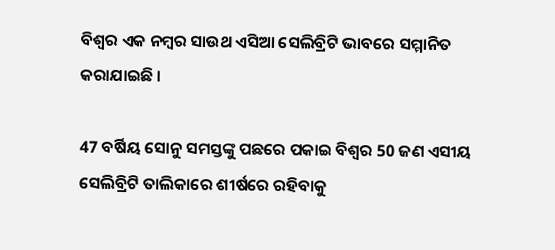ବିଶ୍ବର ଏକ ନମ୍ବର ସାଉଥ ଏସିଆ ସେଲିବ୍ରିଟି ଭାବରେ ସମ୍ମାନିତ କରାଯାଇଛି ।

47 ବର୍ଷିୟ ସୋନୁ ସମସ୍ତଙ୍କୁ ପଛରେ ପକାଇ ବିଶ୍ବର 50 ଜଣ ଏସୀୟ ସେଲିବ୍ରିଟି ତାଲିକାରେ ଶୀର୍ଷରେ ରହିବାକୁ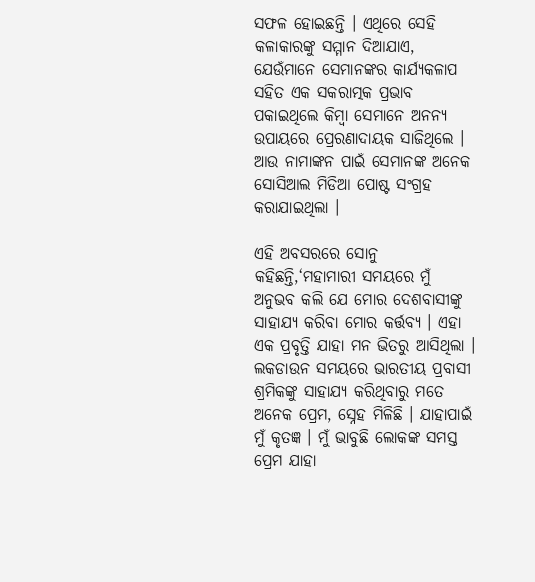ସଫଳ ହୋଇଛନ୍ତି । ଏଥିରେ ସେହି କଳାକାରଙ୍କୁ ସମ୍ମାନ ଦିଆଯାଏ, ଯେଉଁମାନେ ସେମାନଙ୍କର କାର୍ଯ୍ୟକଳାପ ସହିତ ଏକ ସକରାତ୍ମକ ପ୍ରଭାବ ପକାଇଥିଲେ କିମ୍ବା ସେମାନେ ଅନନ୍ୟ ଉପାୟରେ ପ୍ରେରଣାଦାୟକ ସାଜିଥିଲେ । ଆଉ ନାମାଙ୍କନ ପାଇଁ ସେମାନଙ୍କ ଅନେକ ସୋସିଆଲ ମିଡିଆ ପୋଷ୍ଟ ସଂଗ୍ରହ କରାଯାଇଥିଲା ।

ଏହି ଅବସରରେ ସୋନୁ କହିଛନ୍ତି,‘ମହାମାରୀ ସମୟରେ ମୁଁ ଅନୁଭବ କଲି ଯେ ମୋର ଦେଶବାସୀଙ୍କୁ ସାହାଯ୍ୟ କରିବା ମୋର କର୍ତ୍ତବ୍ୟ । ଏହା ଏକ ପ୍ରବୃତ୍ତି ଯାହା ମନ ଭିତରୁ ଆସିଥିଲା । ଲକଡାଉନ ସମୟରେ ଭାରତୀୟ ପ୍ରବାସୀ ଶ୍ରମିକଙ୍କୁ ସାହାଯ୍ୟ କରିଥିବାରୁ ମତେ ଅନେକ ପ୍ରେମ, ସ୍ନେହ ମିଳିଛି । ଯାହାପାଇଁ ମୁଁ କୃତଜ୍ଞ । ମୁଁ ଭାବୁଛି ଲୋକଙ୍କ ସମସ୍ତ ପ୍ରେମ ଯାହା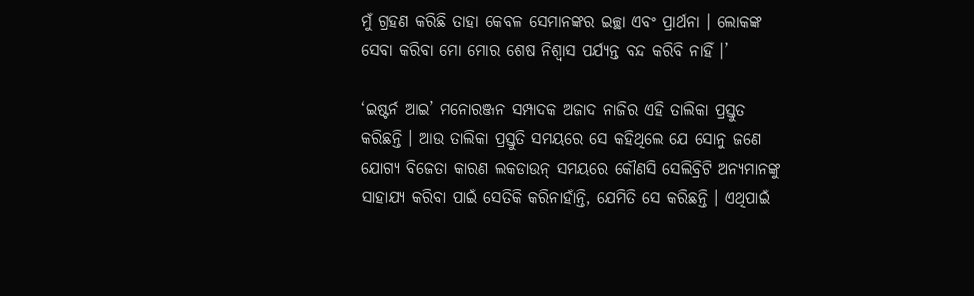ମୁଁ ଗ୍ରହଣ କରିଛି ତାହା କେବଳ ସେମାନଙ୍କର ଇଚ୍ଛା ଏବଂ ପ୍ରାର୍ଥନା । ଲୋକଙ୍କ ସେବା କରିବା ମୋ ମୋର ଶେଷ ନିଶ୍ବାସ ପର୍ଯ୍ୟନ୍ତ ବନ୍ଦ କରିବି ନାହିଁ ।’

‘ଇଷ୍ଟର୍ନ ଆଇ’ ମନୋରଞ୍ଜନ ସମ୍ପାଦକ ଅଜାଦ ନାଜିର ଏହି ତାଲିକା ପ୍ରସ୍ତୁତ କରିଛନ୍ତି । ଆଉ ତାଲିକା ପ୍ରସ୍ତୁତି ସମୟରେ ସେ କହିଥିଲେ ଯେ ସୋନୁ ଜଣେ ଯୋଗ୍ୟ ବିଜେତା କାରଣ ଲକଡାଉନ୍ ସମୟରେ କୌଣସି ସେଲିବ୍ରିଟି ଅନ୍ୟମାନଙ୍କୁ ସାହାଯ୍ୟ କରିବା ପାଇଁ ସେତିକି କରିନାହାଁନ୍ତି, ଯେମିତି ସେ କରିଛନ୍ତି । ଏଥିପାଇଁ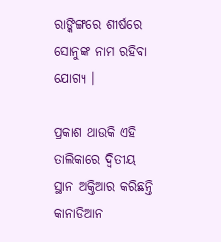ରାଙ୍କିଙ୍ଗରେ ଶୀର୍ଷରେ ସୋନୁଙ୍କ ନାମ ରହିବା ଯୋଗ୍ୟ ।

ପ୍ରକାଶ ଥାଉକି ଏହି ତାଲିକାରେ ଦ୍ବିତୀୟ ସ୍ଥାନ ଅକ୍ତିଆର କରିଛନ୍ତି କାନାଡିଆନ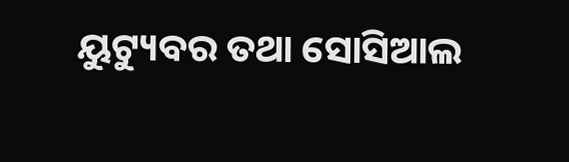ୟୁଟ୍ୟୁବର ତଥା ସୋସିଆଲ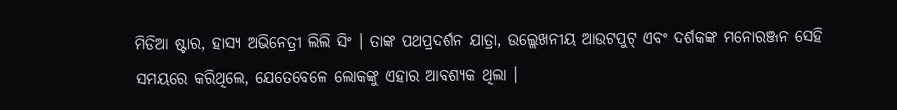ମିଡିଆ ଷ୍ଟାର, ହାସ୍ୟ ଅଭିନେତ୍ରୀ ଲିଲି ସିଂ । ତାଙ୍କ ପଥପ୍ରଦର୍ଶନ ଯାତ୍ରା, ଉଲ୍ଲେଖନୀୟ ଆଉଟପୁଟ୍ ଏବଂ ଦର୍ଶକଙ୍କ ମନୋରଞ୍ଜନ ସେହି ସମୟରେ କରିଥିଲେ, ଯେତେବେଳେ ଲୋକଙ୍କୁ ଏହାର ଆବଶ୍ୟକ ଥିଲା ।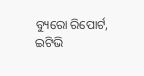ବ୍ୟୁରୋ ରିପୋର୍ଟ, ଇଟିଭି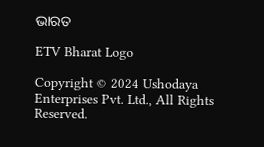ଭାରତ

ETV Bharat Logo

Copyright © 2024 Ushodaya Enterprises Pvt. Ltd., All Rights Reserved.